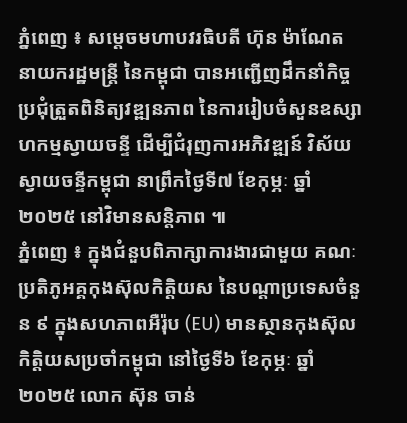ភ្នំពេញ ៖ សម្តេចមហាបវរធិបតី ហ៊ុន ម៉ាណែត នាយករដ្ឋមន្ត្រី នៃកម្ពុជា បានអញ្ជើញដឹកនាំកិច្ច ប្រជុំត្រួតពិនិត្យវឌ្ឍនភាព នៃការរៀបចំសួនឧស្សាហកម្មស្វាយចន្ទី ដើម្បីជំរុញការអភិវឌ្ឍន៍ វិស័យស្វាយចន្ទីកម្ពុជា នាព្រឹកថ្ងៃទី៧ ខែកុម្ភៈ ឆ្នាំ២០២៥ នៅវិមានសន្តិភាព ៕
ភ្នំពេញ ៖ ក្នុងជំនួបពិភាក្សាការងារជាមួយ គណៈប្រតិភូអគ្គកុងស៊ុលកិត្តិយស នៃបណ្តាប្រទេសចំនួន ៩ ក្នុងសហភាពអឺរ៉ុប (EU) មានស្ថានកុងស៊ុលកិត្តិយសប្រចាំកម្ពុជា នៅថ្ងៃទី៦ ខែកុម្ភៈ ឆ្នាំ២០២៥ លោក ស៊ុន ចាន់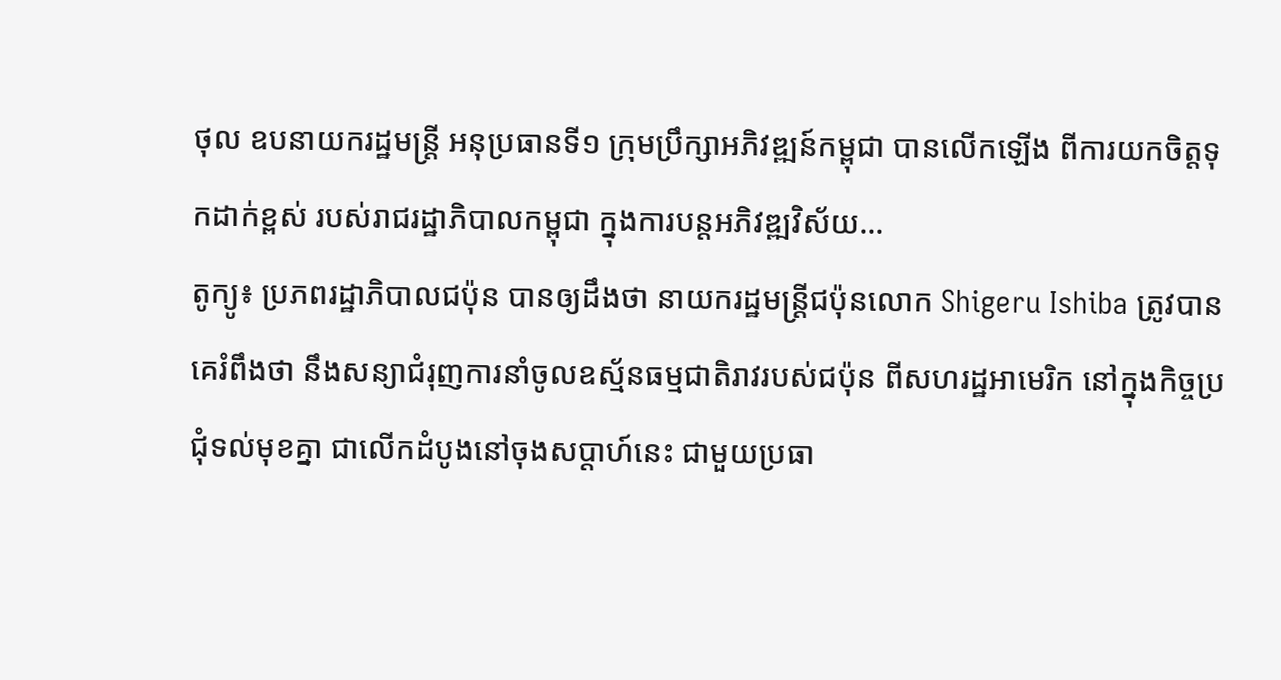ថុល ឧបនាយករដ្ឋមន្ត្រី អនុប្រធានទី១ ក្រុមប្រឹក្សាអភិវឌ្ឍន៍កម្ពុជា បានលើកឡើង ពីការយកចិត្តទុកដាក់ខ្ពស់ របស់រាជរដ្ឋាភិបាលកម្ពុជា ក្នុងការបន្តអភិវឌ្ឍវិស័យ...
តូក្យូ៖ ប្រភពរដ្ឋាភិបាលជប៉ុន បានឲ្យដឹងថា នាយករដ្ឋមន្ត្រីជប៉ុនលោក Shigeru Ishiba ត្រូវបានគេរំពឹងថា នឹងសន្យាជំរុញការនាំចូលឧស្ម័នធម្មជាតិរាវរបស់ជប៉ុន ពីសហរដ្ឋអាមេរិក នៅក្នុងកិច្ចប្រជុំទល់មុខគ្នា ជាលើកដំបូងនៅចុងសប្តាហ៍នេះ ជាមួយប្រធា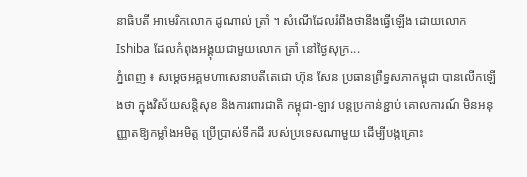នាធិបតី អាមេរិកលោក ដូណាល់ ត្រាំ ។ សំណើដែលរំពឹងថានឹងធ្វើឡើង ដោយលោក Ishiba ដែលកំពុងអង្គុយជាមួយលោក ត្រាំ នៅថ្ងៃសុក្រ...
ភ្នំពេញ ៖ សម្តេចអគ្គមហាសេនាបតីតេជោ ហ៊ុន សែន ប្រធានព្រឹទ្ធសភាកម្ពុជា បានលើកឡើងថា ក្នុងវិស័យសន្តិសុខ និងការពារជាតិ កម្ពុជា-ឡាវ បន្តប្រកាន់ខ្ជាប់ គោលការណ៍ មិនអនុញ្ញាតឱ្យកម្លាំងអមិត្ត ប្រើប្រាស់ទឹកដី របស់ប្រទេសណាមួយ ដើម្បីបង្កគ្រោះ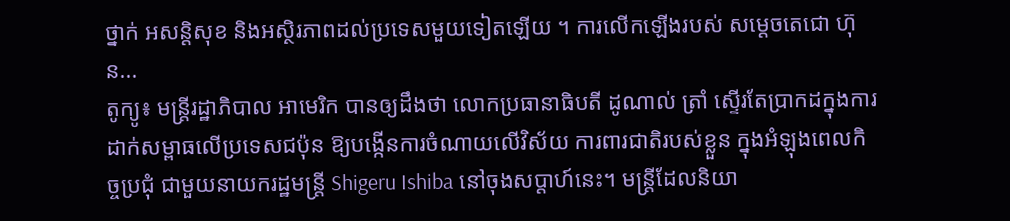ថ្នាក់ អសន្ដិសុខ និងអស្ថិរភាពដល់ប្រទេសមួយទៀតឡើយ ។ ការលើកឡើងរបស់ សម្ដេចតេជោ ហ៊ុន...
តូក្យូ៖ មន្ត្រីរដ្ឋាភិបាល អាមេរិក បានឲ្យដឹងថា លោកប្រធានាធិបតី ដូណាល់ ត្រាំ ស្ទើរតែប្រាកដក្នុងការ ដាក់សម្ពាធលើប្រទេសជប៉ុន ឱ្យបង្កើនការចំណាយលើវិស័យ ការពារជាតិរបស់ខ្លួន ក្នុងអំឡុងពេលកិច្ចប្រជុំ ជាមួយនាយករដ្ឋមន្ត្រី Shigeru Ishiba នៅចុងសប្តាហ៍នេះ។ មន្ត្រីដែលនិយា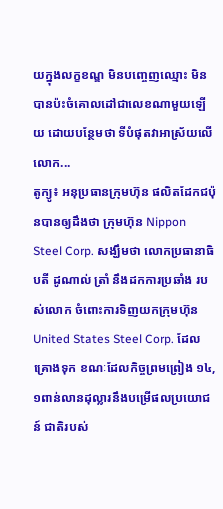យក្នុងលក្ខខណ្ឌ មិនបញ្ចេញឈ្មោះ មិនបានប៉ះចំគោលដៅជាលេខណាមួយឡើយ ដោយបន្ថែមថា ទីបំផុតវាអាស្រ័យលើ លោក...
តូក្យូ៖ អនុប្រធានក្រុមហ៊ុន ផលិតដែកជប៉ុនបានឲ្យដឹងថា ក្រុមហ៊ុន Nippon Steel Corp. សង្ឃឹមថា លោកប្រធានាធិបតី ដូណាល់ ត្រាំ នឹងដកការប្រឆាំង របស់លោក ចំពោះការទិញយកក្រុមហ៊ុន United States Steel Corp. ដែលគ្រោងទុក ខណៈដែលកិច្ចព្រមព្រៀង ១៤,១ពាន់លានដុល្លារនឹងបម្រើផលប្រយោជន៍ ជាតិរបស់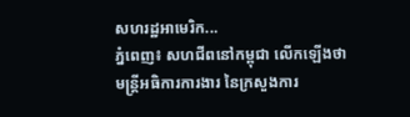សហរដ្ឋអាមេរិក...
ភ្នំពេញ៖ សហជីពនៅកម្ពុជា លើកឡើងថា មន្រ្តីអធិការការងារ នៃក្រសួងការ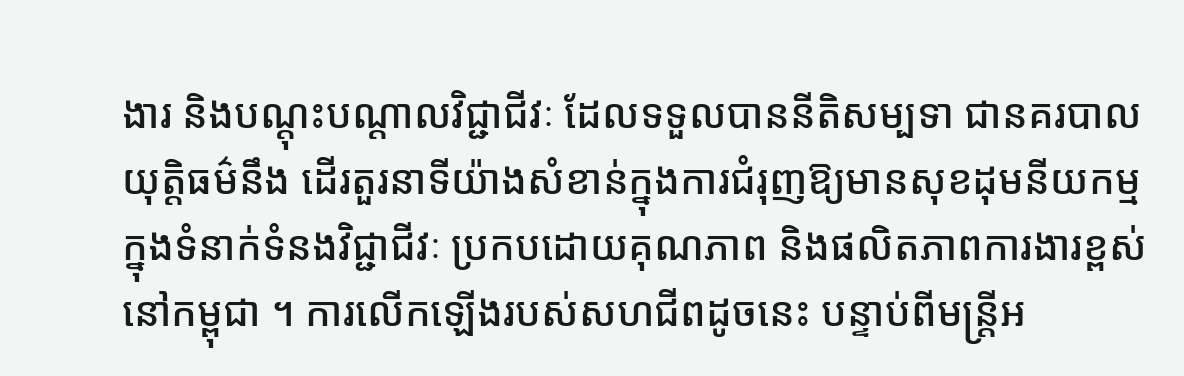ងារ និងបណ្តុះបណ្តាលវិជ្ជាជីវៈ ដែលទទួលបាននីតិសម្បទា ជានគរបាលយុត្តិធម៌នឹង ដើរតួរនាទីយ៉ាងសំខាន់ក្នុងការជំរុញឱ្យមានសុខដុមនីយកម្មក្នុងទំនាក់ទំនងវិជ្ជាជីវៈ ប្រកបដោយគុណភាព និងផលិតភាពការងារខ្ពស់ នៅកម្ពុជា ។ ការលើកឡើងរបស់សហជីពដូចនេះ បន្ទាប់ពីមន្រ្តីអ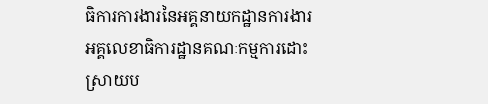ធិការការងារនៃអគ្គនាយកដ្ឋានការងារ អគ្គលេខាធិការដ្ឋានគណៈកម្មការដោះស្រាយប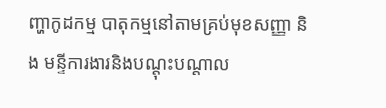ញ្ហាកូដកម្ម បាតុកម្មនៅតាមគ្រប់មុខសញ្ញា និង មន្ទីការងារនិងបណ្តុះបណ្តាល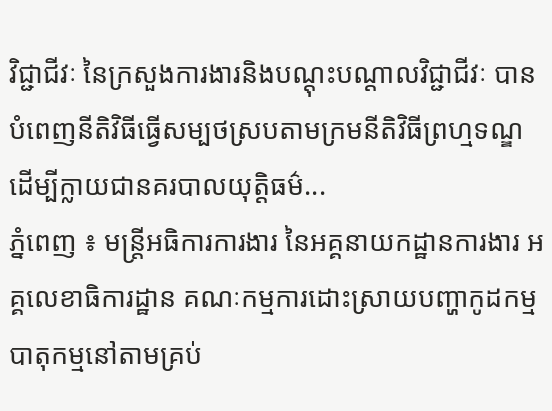វិជ្ជាជីវៈ នៃក្រសួងការងារនិងបណ្តុះបណ្តាលវិជ្ជាជីវៈ បានបំពេញនីតិវិធីធ្វើសម្បថស្របតាមក្រមនីតិវិធីព្រហ្មទណ្ឌ ដើម្បីក្លាយជានគរបាលយុត្តិធម៌...
ភ្នំពេញ ៖ មន្រ្តីអធិការការងារ នៃអគ្គនាយកដ្ឋានការងារ អគ្គលេខាធិការដ្ឋាន គណៈកម្មការដោះស្រាយបញ្ហាកូដកម្ម បាតុកម្មនៅតាមគ្រប់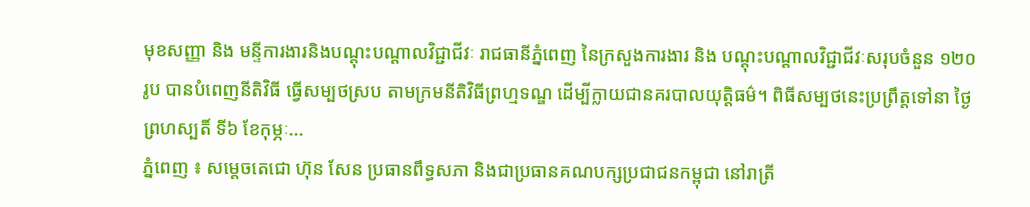មុខសញ្ញា និង មន្ទីការងារនិងបណ្តុះបណ្តាលវិជ្ជាជីវៈ រាជធានីភ្នំពេញ នៃក្រសួងការងារ និង បណ្តុះបណ្តាលវិជ្ជាជីវៈសរុបចំនួន ១២០រូប បានបំពេញនីតិវិធី ធ្វើសម្បថស្រប តាមក្រមនីតិវិធីព្រហ្មទណ្ឌ ដើម្បីក្លាយជានគរបាលយុត្តិធម៌។ ពិធីសម្បថនេះប្រព្រឹត្តទៅនា ថ្ងៃព្រហស្បតិ៍ ទី៦ ខែកុម្ភៈ...
ភ្នំពេញ ៖ សម្ដេចតេជោ ហ៊ុន សែន ប្រធានពឹទ្ធសភា និងជាប្រធានគណបក្សប្រជាជនកម្ពុជា នៅរាត្រី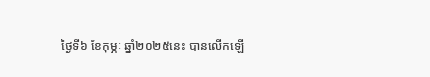ថ្ងៃទី៦ ខែកុម្ភៈ ឆ្នាំ២០២៥នេះ បានលើកឡើ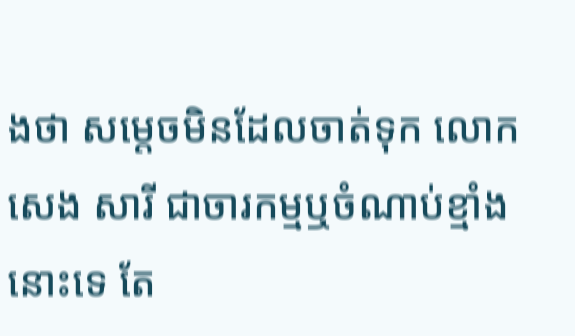ងថា សម្ដេចមិនដែលចាត់ទុក លោក សេង សារី ជាចារកម្មឬចំណាប់ខ្មាំងនោះទេ តែ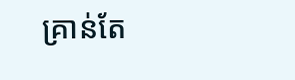គ្រាន់តែ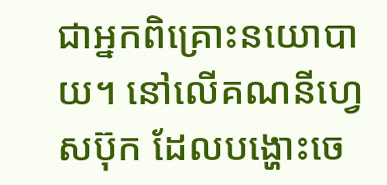ជាអ្នកពិគ្រោះនយោបាយ។ នៅលើគណនីហ្វេសប៊ុក ដែលបង្ហោះចេ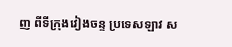ញ ពីទីក្រុងវៀងចន្ទ ប្រទេសឡាវ ស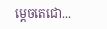ម្ដេចតេជោ...